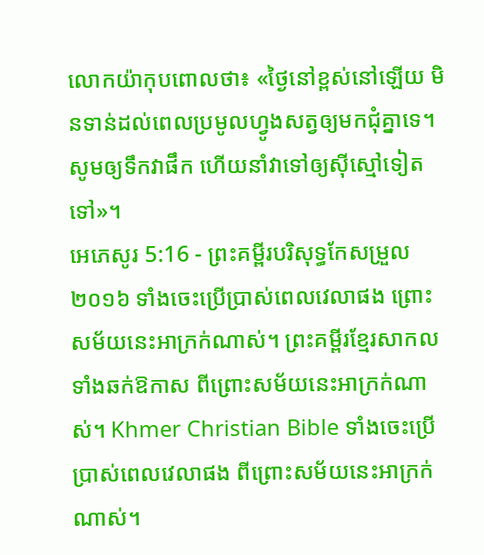លោកយ៉ាកុបពោលថា៖ «ថ្ងៃនៅខ្ពស់នៅឡើយ មិនទាន់ដល់ពេលប្រមូលហ្វូងសត្វឲ្យមកជុំគ្នាទេ។ សូមឲ្យទឹកវាផឹក ហើយនាំវាទៅឲ្យស៊ីស្មៅទៀតទៅ»។
អេភេសូរ 5:16 - ព្រះគម្ពីរបរិសុទ្ធកែសម្រួល ២០១៦ ទាំងចេះប្រើប្រាស់ពេលវេលាផង ព្រោះសម័យនេះអាក្រក់ណាស់។ ព្រះគម្ពីរខ្មែរសាកល ទាំងឆក់ឱកាស ពីព្រោះសម័យនេះអាក្រក់ណាស់។ Khmer Christian Bible ទាំងចេះប្រើប្រាស់ពេលវេលាផង ពីព្រោះសម័យនេះអាក្រក់ណាស់។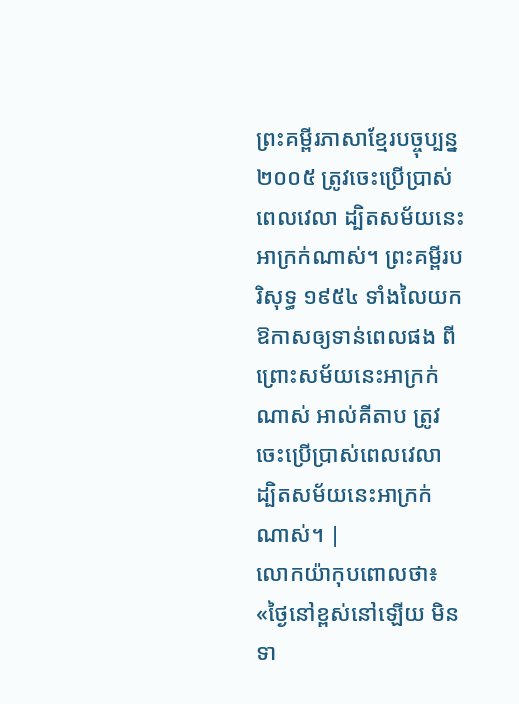ព្រះគម្ពីរភាសាខ្មែរបច្ចុប្បន្ន ២០០៥ ត្រូវចេះប្រើប្រាស់ពេលវេលា ដ្បិតសម័យនេះអាក្រក់ណាស់។ ព្រះគម្ពីរបរិសុទ្ធ ១៩៥៤ ទាំងលៃយកឱកាសឲ្យទាន់ពេលផង ពីព្រោះសម័យនេះអាក្រក់ណាស់ អាល់គីតាប ត្រូវចេះប្រើប្រាស់ពេលវេលា ដ្បិតសម័យនេះអាក្រក់ណាស់។ |
លោកយ៉ាកុបពោលថា៖ «ថ្ងៃនៅខ្ពស់នៅឡើយ មិនទា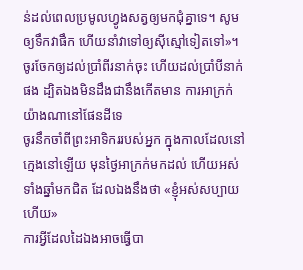ន់ដល់ពេលប្រមូលហ្វូងសត្វឲ្យមកជុំគ្នាទេ។ សូមឲ្យទឹកវាផឹក ហើយនាំវាទៅឲ្យស៊ីស្មៅទៀតទៅ»។
ចូរចែកឲ្យដល់ប្រាំពីរនាក់ចុះ ហើយដល់ប្រាំបីនាក់ផង ដ្បិតឯងមិនដឹងជានឹងកើតមាន ការអាក្រក់យ៉ាងណានៅផែនដីទេ
ចូរនឹកចាំពីព្រះអាទិកររបស់អ្នក ក្នុងកាលដែលនៅក្មេងនៅឡើយ មុនថ្ងៃអាក្រក់មកដល់ ហើយអស់ទាំងឆ្នាំមកជិត ដែលឯងនឹងថា «ខ្ញុំអស់សប្បាយហើយ»
ការអ្វីដែលដៃឯងអាចធ្វើបា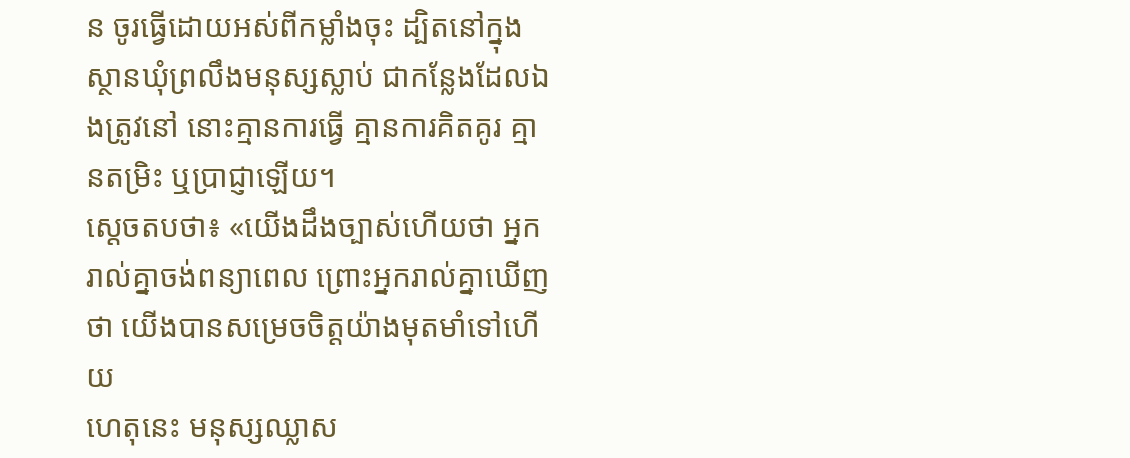ន ចូរធ្វើដោយអស់ពីកម្លាំងចុះ ដ្បិតនៅក្នុងស្ថានឃុំព្រលឹងមនុស្សស្លាប់ ជាកន្លែងដែលឯងត្រូវនៅ នោះគ្មានការធ្វើ គ្មានការគិតគូរ គ្មានតម្រិះ ឬប្រាជ្ញាឡើយ។
ស្ដេចតបថា៖ «យើងដឹងច្បាស់ហើយថា អ្នករាល់គ្នាចង់ពន្យាពេល ព្រោះអ្នករាល់គ្នាឃើញថា យើងបានសម្រេចចិត្តយ៉ាងមុតមាំទៅហើយ
ហេតុនេះ មនុស្សឈ្លាស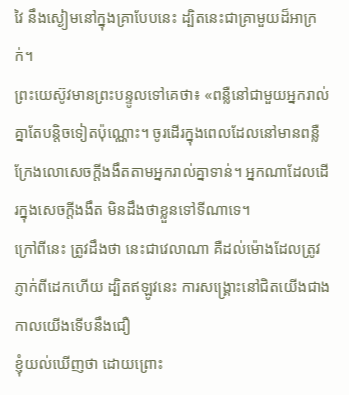វៃ នឹងស្ងៀមនៅក្នុងគ្រាបែបនេះ ដ្បិតនេះជាគ្រាមួយដ៏អាក្រក់។
ព្រះយេស៊ូវមានព្រះបន្ទូលទៅគេថា៖ «ពន្លឺនៅជាមួយអ្នករាល់គ្នាតែបន្តិចទៀតប៉ុណ្ណោះ។ ចូរដើរក្នុងពេលដែលនៅមានពន្លឺ ក្រែងលោសេចក្តីងងឹតតាមអ្នករាល់គ្នាទាន់។ អ្នកណាដែលដើរក្នុងសេចក្តីងងឹត មិនដឹងថាខ្លួនទៅទីណាទេ។
ក្រៅពីនេះ ត្រូវដឹងថា នេះជាវេលាណា គឺដល់ម៉ោងដែលត្រូវភ្ញាក់ពីដេកហើយ ដ្បិតឥឡូវនេះ ការសង្គ្រោះនៅជិតយើងជាងកាលយើងទើបនឹងជឿ
ខ្ញុំយល់ឃើញថា ដោយព្រោះ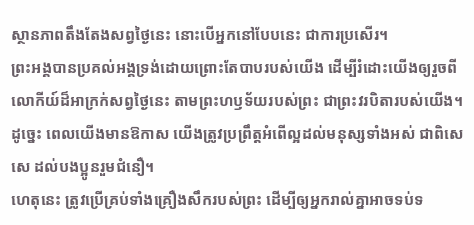ស្ថានភាពតឹងតែងសព្វថ្ងៃនេះ នោះបើអ្នកនៅបែបនេះ ជាការប្រសើរ។
ព្រះអង្គបានប្រគល់អង្គទ្រង់ដោយព្រោះតែបាបរបស់យើង ដើម្បីរំដោះយើងឲ្យរួចពីលោកីយ៍ដ៏អាក្រក់សព្វថ្ងៃនេះ តាមព្រះហឫទ័យរបស់ព្រះ ជាព្រះវរបិតារបស់យើង។
ដូច្នេះ ពេលយើងមានឱកាស យើងត្រូវប្រព្រឹត្តអំពើល្អដល់មនុស្សទាំងអស់ ជាពិសេសេ ដល់បងប្អូនរួមជំនឿ។
ហេតុនេះ ត្រូវប្រើគ្រប់ទាំងគ្រឿងសឹករបស់ព្រះ ដើម្បីឲ្យអ្នករាល់គ្នាអាចទប់ទ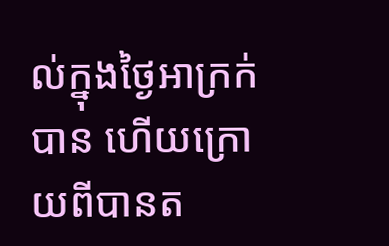ល់ក្នុងថ្ងៃអាក្រក់បាន ហើយក្រោយពីបានត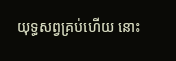យុទ្ធសព្វគ្រប់ហើយ នោះ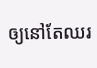ឲ្យនៅតែឈរ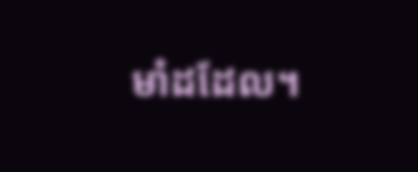មាំដដែល។